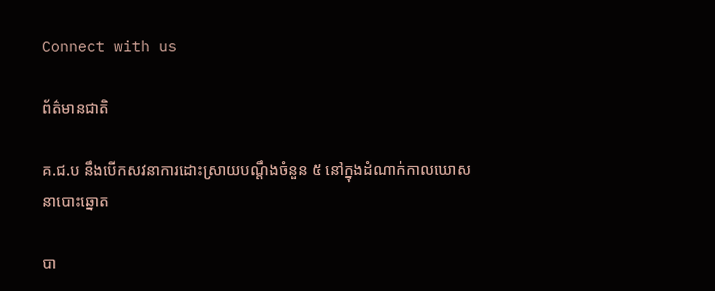Connect with us

ព័ត៌មានជាតិ

គ.ជ.ប នឹងបើកសវនាការដោះស្រាយបណ្ដឹងចំនួន ៥ នៅក្នុងដំណាក់កាលឃោសនាបោះឆ្នោត

បា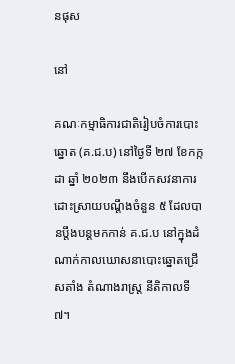នផុស

នៅ

គណៈកម្មាធិការជាតិរៀបចំការបោះឆ្នោត (គ.ជ.ប) នៅថ្ងៃទី ២៧ ខែកក្កដា ឆ្នាំ ២០២៣ នឹងបើកសវនាការដោះស្រាយបណ្ដឹងចំនួន ៥ ដែលបានប្ដឹងបន្តមកកាន់ គ.ជ.ប នៅក្នុងដំណាក់កាលឃោសនាបោះឆ្នោតជ្រើសតាំង តំណាងរាស្រ្ដ នីតិកាលទី ៧។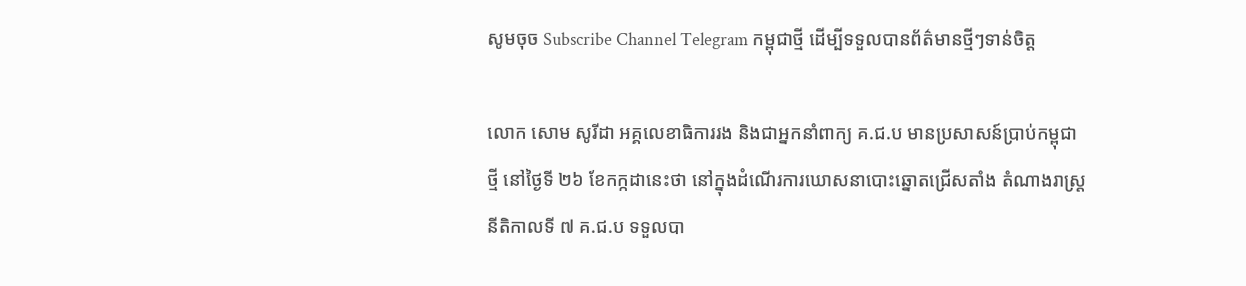សូមចុច Subscribe Channel Telegram កម្ពុជាថ្មី ដើម្បីទទួលបានព័ត៌មានថ្មីៗទាន់ចិត្ត

លោក សោម សូរីដា អគ្គលេខាធិការរង និងជាអ្នកនាំពាក្យ គ.ជ.ប មានប្រសាសន៍ប្រាប់កម្ពុជាថ្មី នៅថ្ងៃទី ២៦ ខែកក្កដានេះថា នៅក្នុងដំណើរការឃោសនាបោះឆ្នោតជ្រើសតាំង តំណាងរាស្រ្ដ នីតិកាលទី ៧ គ.ជ.ប ទទួលបា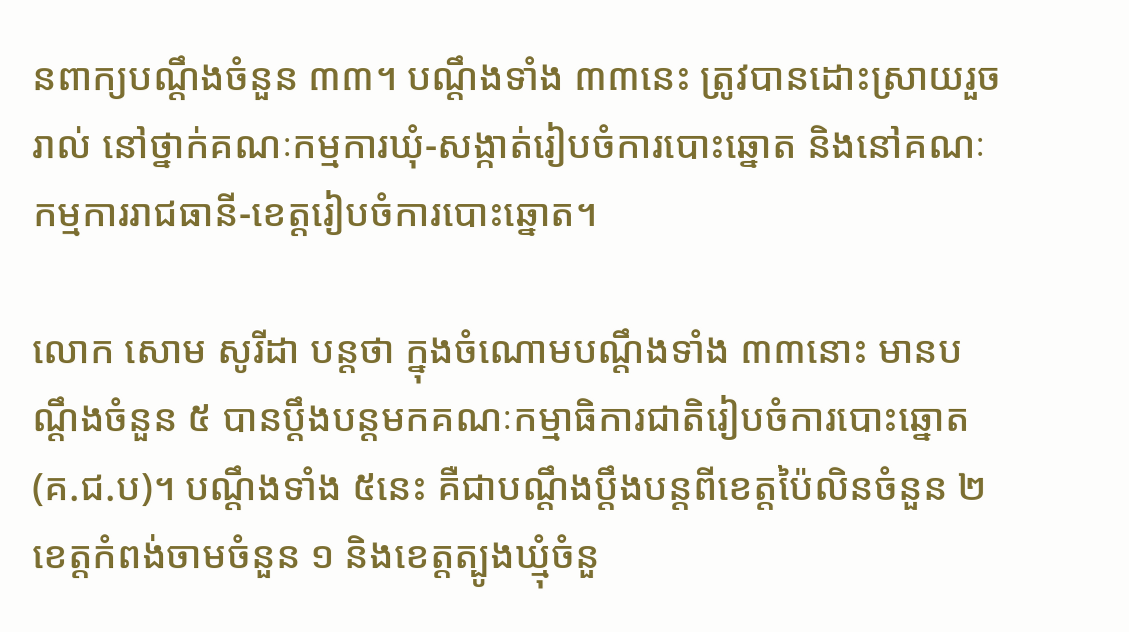នពាក្យបណ្ដឹងចំនួន ៣៣។ បណ្ដឹងទាំង ៣៣នេះ ត្រូវបានដោះស្រាយរួចរាល់ នៅថ្នាក់គណៈកម្មការឃុំ-សង្កាត់រៀបចំការបោះឆ្នោត និងនៅគណៈកម្មការរាជធានី-ខេត្តរៀបចំការបោះឆ្នោត។

លោក សោម សូរីដា បន្តថា ក្នុងចំណោមបណ្ដឹងទាំង ៣៣នោះ មានបណ្ដឹងចំនួន ៥ បានប្ដឹងបន្តមកគណៈកម្មាធិការជាតិរៀបចំការបោះឆ្នោត (គ.ជ.ប)។ បណ្ដឹងទាំង ៥នេះ គឺជាបណ្ដឹងប្ដឹងបន្តពីខេត្តប៉ៃលិនចំនួន ២ ខេត្តកំពង់ចាមចំនួន ១ និងខេត្តត្បូងឃ្មុំចំនួ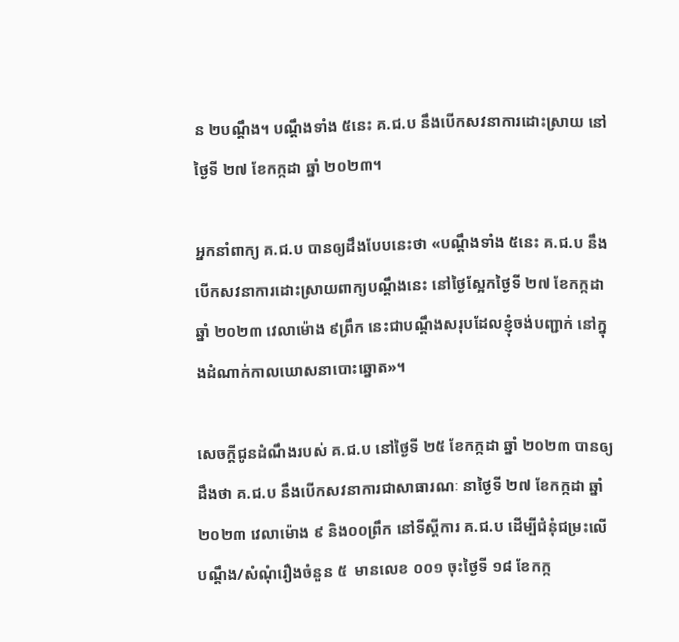ន ២បណ្ដឹង។ បណ្ដឹងទាំង ៥នេះ គ.ជ.ប នឹងបើកសវនាការដោះស្រាយ នៅថ្ងៃទី ២៧ ខែកក្កដា ឆ្នាំ ២០២៣។

អ្នកនាំពាក្យ គ.ជ.ប បានឲ្យដឹងបែបនេះថា «បណ្ដឹងទាំង ៥នេះ គ.ជ.ប នឹងបើកសវនាការដោះស្រាយពាក្យបណ្ដឹងនេះ នៅថ្ងៃស្អែកថ្ងៃទី ២៧ ខែកក្កដា ឆ្នាំ ២០២៣ វេលាម៉ោង ៩ព្រឹក នេះជាបណ្ដឹងសរុបដែលខ្ញុំចង់បញ្ជាក់ នៅក្នុងដំណាក់កាលឃោសនាបោះឆ្នោត»។

សេចក្ដីជូនដំណឹងរបស់ គ.ជ.ប នៅថ្ងៃទី ២៥ ខែកក្កដា ឆ្នាំ ២០២៣ បានឲ្យដឹងថា គ.ជ.ប នឹងបើកសវនាការជាសាធារណៈ នាថ្ងៃទី ២៧ ខែកក្កដា ឆ្នាំ ២០២៣ វេលាម៉ោង ៩ និង០០ព្រឹក នៅទីស្ដីការ គ.ជ.ប ដើម្បីជំនុំជម្រះលើបណ្ដឹង/សំណុំរឿងចំនួន ៥  មានលេខ ០០១ ចុះថ្ងៃទី ១៨ ខែកក្ក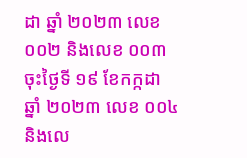ដា ឆ្នាំ ២០២៣ លេខ ០០២ និងលេខ ០០៣ ចុះថ្ងៃទី ១៩ ខែកក្កដា ឆ្នាំ ២០២៣ លេខ ០០៤ និងលេ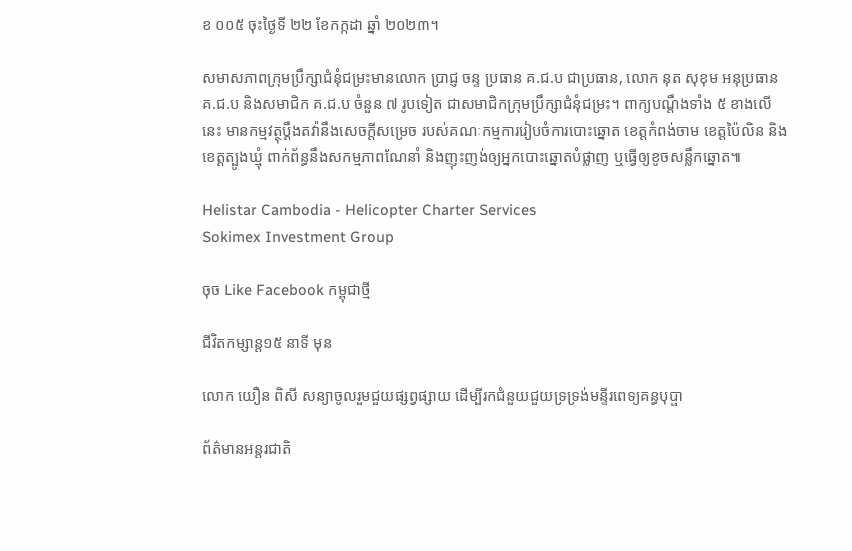ខ ០០៥ ចុះថ្ងៃទី ២២ ខែកក្កដា ឆ្នាំ ២០២៣។

សមាសភាពក្រុមប្រឹក្សាជំនុំជម្រះមានលោក ប្រាជ្ញ ចន្ទ ប្រធាន គ.ជ.ប ជាប្រធាន, លោក នុត សុខុម អនុប្រធាន គ.ជ.ប និងសមាជិក គ.ជ.ប ចំនួន ៧ រូបទៀត ជាសមាជិកក្រុមប្រឹក្សាជំនុំជម្រះ។ ពាក្យបណ្ដឹងទាំង ៥ ខាងលើនេះ មានកម្មវត្ថុប្ដឹងតវ៉ានឹងសេចក្ដីសម្រេច របស់គណៈកម្មការរៀបចំការបោះឆ្នោត ខេត្តកំពង់ចាម ខេត្តប៉ៃលិន និងខេត្តត្បូងឃ្មុំ ពាក់ព័ន្ធនឹងសកម្មភាពណែនាំ និងញុះញង់ឲ្យអ្នកបោះឆ្នោតបំផ្លាញ ឬធ្វើឲ្យខូចសន្លឹកឆ្នោត៕

Helistar Cambodia - Helicopter Charter Services
Sokimex Investment Group

ចុច Like Facebook កម្ពុជាថ្មី

ជីវិតកម្សាន្ដ១៥ នាទី មុន

លោក យឿន ពិសី សន្យាចូលរួមជួយផ្សព្វផ្សាយ ដើម្បីរកជំនួយជួយទ្រទ្រង់មន្ទីរពេទ្យគន្ធបុប្ផា

ព័ត៌មានអន្ដរជាតិ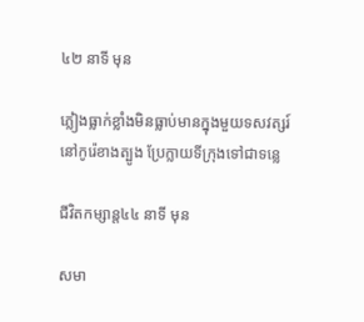៤២ នាទី មុន

ភ្លៀងធ្លាក់ខ្លាំងមិនធ្លាប់មានក្នុងមួយទសវត្សរ៍នៅកូរ៉េខាងត្បូង ប្រែក្លាយទីក្រុងទៅជាទន្លេ

ជីវិតកម្សាន្ដ៤៤ នាទី មុន

សមា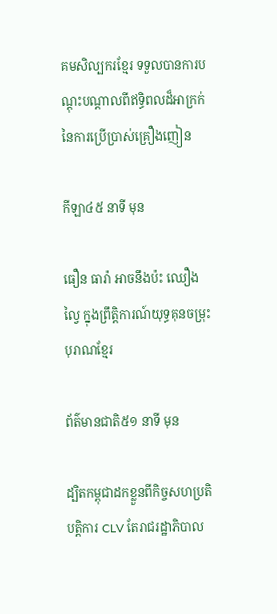គមសិល្បករខ្មែរ ទទួលបានការបណ្តុះបណ្តាលពីឥទ្ធិពលដ៏អាក្រក់ នៃការប្រើប្រាស់គ្រឿងញៀន

កីឡា៤៥ នាទី មុន

ធឿន ធារ៉ា អាចនឹងប៉ះ ឈឿង ល្វៃ ក្នុងព្រឹត្តិការណ៍យុទ្ធគុនចម្រុះបុរាណខ្មែរ

ព័ត៌មានជាតិ៥១ នាទី មុន

ដ្បិតកម្ពុជាដកខ្លួនពីកិច្ចសហប្រតិបត្តិការ CLV តែរាជរដ្ឋាភិបាល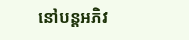នៅបន្តអភិវ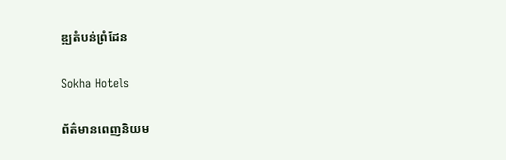ឌ្ឍតំបន់ព្រំដែន

Sokha Hotels

ព័ត៌មានពេញនិយម